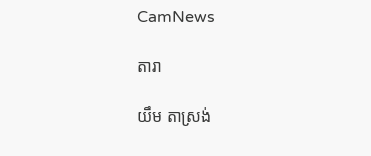CamNews

តារា

យឹម តាស្រង់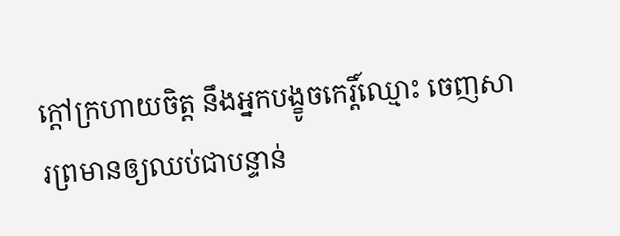ក្ដៅក្រហាយចិត្ត នឹងអ្នកបង្ខូចកេរ្តិ៍ឈ្មោះ ចេញសារព្រមានឲ្យឈប់ជាបន្ទាន់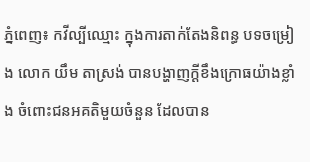ភ្នំពេញ៖ កវីល្បីឈ្មោះ ក្នុងការតាក់តែងនិពន្ធ បទចម្រៀង លោក យឹម តាស្រង់ បានបង្ហាញក្ដីខឹងក្រោធយ៉ាងខ្លាំង ចំពោះជនអគតិមួយចំនួន ដែលបាន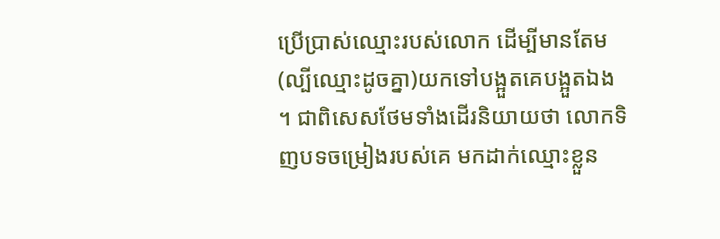ប្រើប្រាស់ឈ្មោះរបស់លោក ដើម្បីមានតែម(ល្បីឈ្មោះដូចគ្នា)យកទៅបង្អួតគេបង្អួតឯង ។ ជាពិសេសថែមទាំងដើរនិយាយថា លោកទិញបទចម្រៀងរបស់គេ មកដាក់ឈ្មោះខ្លួន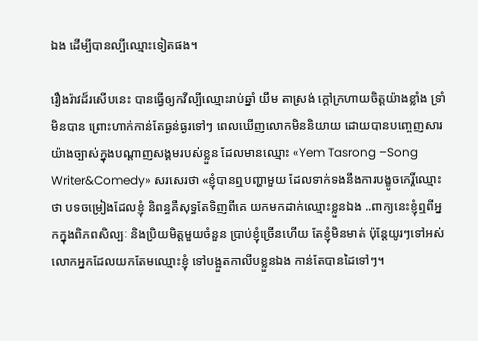ឯង ដើម្បីបានល្បីឈ្មោះទៀតផង។

រឿងរ៉ាវដ៏រសើបនេះ បានធ្វើឲ្យកវីល្បីឈ្មោះរាប់ឆ្នាំ យឹម តាស្រង់ ក្ដៅក្រហាយចិត្តយ៉ាងខ្លាំង ទ្រាំមិនបាន ព្រោះហាក់កាន់តែធ្ងន់ធ្ងរទៅៗ ពេលឃើញលោកមិននិយាយ ដោយបានបញ្ចេញសារ យ៉ាងច្បាស់ក្នុងបណ្ដាញសង្គមរបស់ខ្លួន ដែលមានឈ្មោះ «Yem Tasrong –Song Writer&Comedy» សរសេរថា «ខ្ញុំបានឮបញ្ហាមួយ ដែលទាក់ទងនឹងការបង្ខូចកេរ្តិ៍ឈ្មោះថា បទចម្រៀងដែលខ្ញុំ និពន្ធគឺសុទ្ធតែទិញពីគេ យកមកដាក់ឈ្មោះខ្លួនឯង ..ពាក្យនេះខ្ញុំឮពីអ្នកក្នុងពិភពសិល្បៈ និងប្រិយមិត្តមួយចំនួន ប្រាប់ខ្ញុំច្រើនហើយ តែខ្ញុំមិនមាត់ ប៉ុន្តែយូរៗទៅអស់លោកអ្នកដែលយកតែមឈ្មោះខ្ញុំ ទៅបង្អួតកាលីបខ្លួនឯង កាន់តែបានដៃទៅៗ។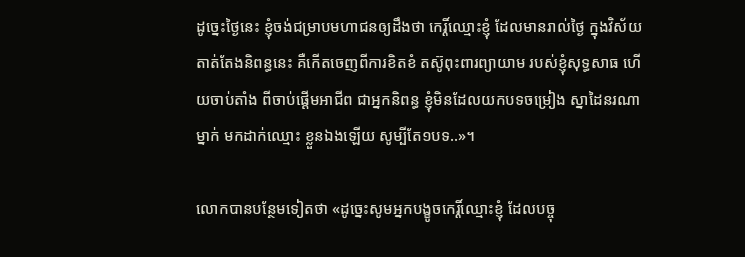ដូច្នេះថ្ងៃនេះ ខ្ញុំចង់ជម្រាបមហាជនឲ្យដឹងថា កេរ្តិ៍ឈ្មោះខ្ញុំ ដែលមានរាល់ថ្ងៃ ក្នុងវិស័យតាត់តែងនិពន្ធនេះ គឺកើតចេញពីការខិតខំ តស៊ូពុះពារព្យាយាម របស់ខ្ញុំសុទ្ធសាធ ហើយចាប់តាំង ពីចាប់ផ្ដើមអាជីព ជាអ្នកនិពន្ធ ខ្ញុំមិនដែលយកបទចម្រៀង ស្នាដៃនរណាម្នាក់ មកដាក់ឈ្មោះ ខ្លួនឯងឡើយ សូម្បីតែ១បទ..»។

លោកបានបន្ថែមទៀតថា «ដូច្នេះសូមអ្នកបង្ខូចកេរ្តិ៍ឈ្មោះខ្ញុំ ដែលបច្ចុ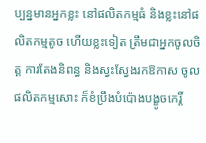ប្បន្នមានអ្នកខ្លះ នៅផលិតកម្មធំ និងខ្លះនៅផលិតកម្មតូច ហើយខ្លះទៀត ត្រឹមជាអ្នកចូលចិត្ត ការតែងនិពន្ធ និងស្វះស្វែងរកឱកាស ចូលផលិតកម្មសោះ ក៏ខំប្រឹងបំប៉ោងបង្ខូចកេរ្តិ៍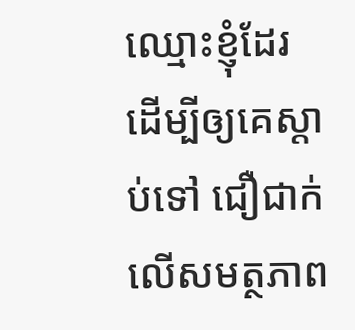ឈ្មោះខ្ញុំដែរ ដើម្បីឲ្យគេស្ដាប់ទៅ ជឿជាក់លើសមត្ថភាព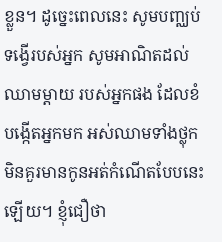ខ្លួន។ ដូច្នេះពេលនេះ សូមបញ្ឈប់ទង្វើរបស់អ្នក សូមអាណិតដល់ឈាមម្ដាយ របស់អ្នកផង ដែលខំបង្កើតអ្នកមក អស់ឈាមទាំងថ្លុក មិនគួរមានកូនអត់កំណើតបែបនេះឡើយ។ ខ្ញុំជឿថា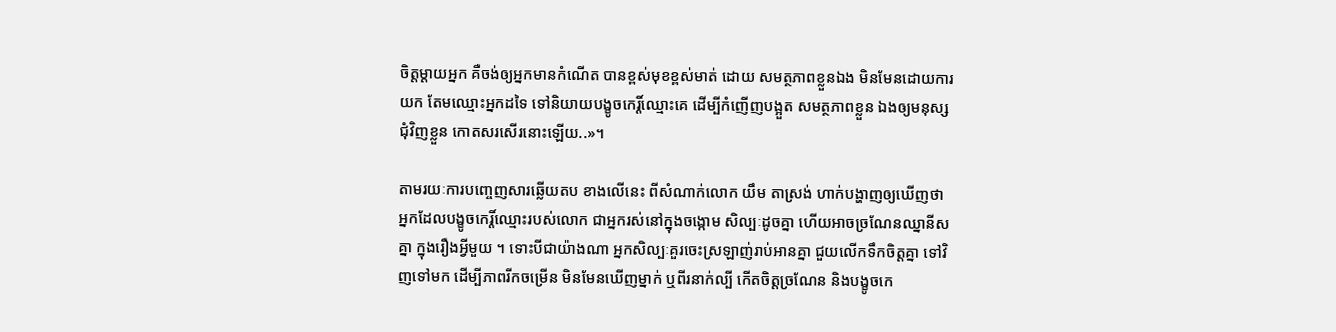ចិត្តម្ដាយអ្នក គឺចង់ឲ្យអ្នកមានកំណើត បានខ្ពស់មុខខ្ពស់មាត់ ដោយ សមត្ថភាពខ្លួនឯង មិនមែនដោយការយក តែមឈ្មោះអ្នកដទៃ ទៅនិយាយបង្ខូចកេរ្តិ៍ឈ្មោះគេ ដើម្បីកំញើញបង្អួត សមត្ថភាពខ្លួន ឯងឲ្យមនុស្សជុំវិញខ្លួន កោតសរសើរនោះឡើយ..»។

តាមរយៈការបញ្ចេញសារឆ្លើយតប ខាងលើនេះ ពីសំណាក់លោក យឹម តាស្រង់ ហាក់បង្ហាញឲ្យឃើញថា អ្នកដែលបង្ខូចកេរ្តិ៍ឈ្មោះរបស់លោក ជាអ្នករស់នៅក្នុងចង្កោម សិល្បៈដូចគ្នា ហើយអាចច្រណែនឈ្នានីសគ្នា ក្នុងរឿងអ្វីមួយ ។ ទោះបីជាយ៉ាងណា អ្នកសិល្បៈគួរចេះស្រឡាញ់រាប់អានគ្នា ជួយលើកទឹកចិត្តគ្នា ទៅវិញទៅមក ដើម្បីភាពរីកចម្រើន មិនមែនឃើញម្នាក់ ឬពីរនាក់ល្បី កើតចិត្តច្រណែន និងបង្ខូចកេ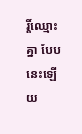រ្តិ៍ឈ្មោះគ្នា បែបនេះឡើយ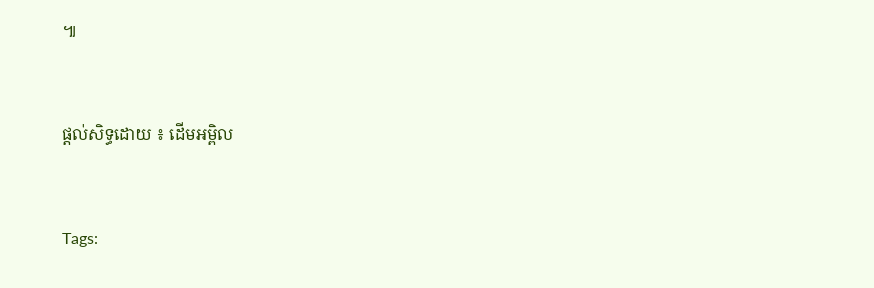៕


ផ្តល់សិទ្ធដោយ ៖ ដើមអម្ពិល


Tags: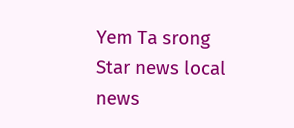Yem Ta srong Star news local news